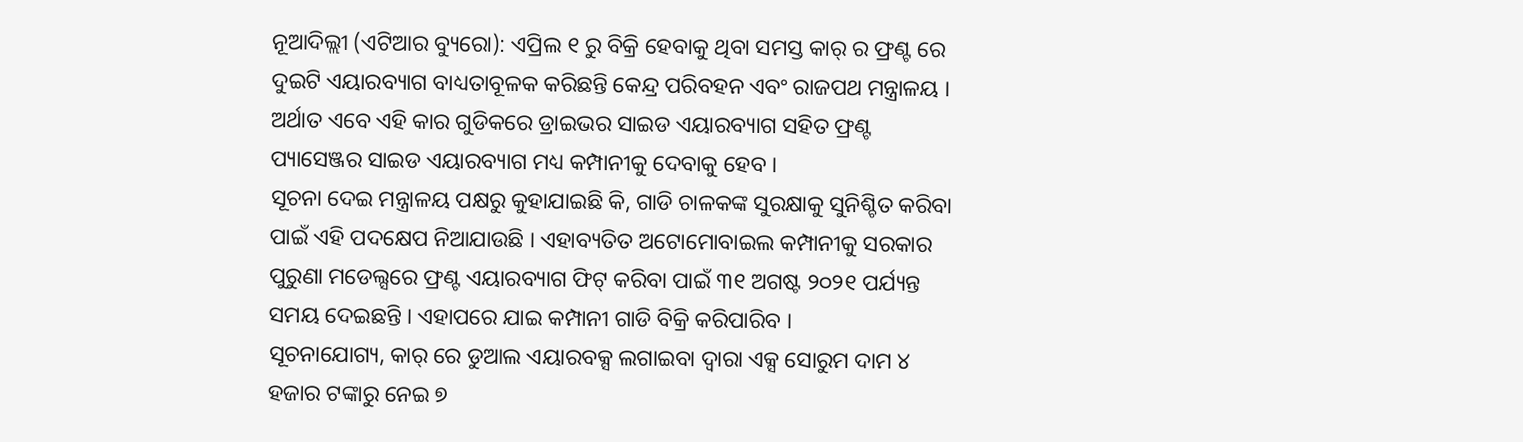ନୂଆଦିଲ୍ଲୀ (ଏଟିଆର ବ୍ୟୁରୋ): ଏପ୍ରିଲ ୧ ରୁ ବିକ୍ରି ହେବାକୁ ଥିବା ସମସ୍ତ କାର୍ ର ଫ୍ରଣ୍ଟ ରେ ଦୁଇଟି ଏୟାରବ୍ୟାଗ ବାଧ୍ୟତାବୂଳକ କରିଛନ୍ତି କେନ୍ଦ୍ର ପରିବହନ ଏବଂ ରାଜପଥ ମନ୍ତ୍ରାଳୟ । ଅର୍ଥାତ ଏବେ ଏହି କାର ଗୁଡିକରେ ଡ୍ରାଇଭର ସାଇଡ ଏୟାରବ୍ୟାଗ ସହିତ ଫ୍ରଣ୍ଟ ପ୍ୟାସେଞ୍ଜର ସାଇଡ ଏୟାରବ୍ୟାଗ ମଧ୍ୟ କମ୍ପାନୀକୁ ଦେବାକୁ ହେବ ।
ସୂଚନା ଦେଇ ମନ୍ତ୍ରାଳୟ ପକ୍ଷରୁ କୁହାଯାଇଛି କି, ଗାଡି ଚାଳକଙ୍କ ସୁରକ୍ଷାକୁ ସୁନିଶ୍ଚିତ କରିବା ପାଇଁ ଏହି ପଦକ୍ଷେପ ନିଆଯାଉଛି । ଏହାବ୍ୟତିତ ଅଟୋମୋବାଇଲ କମ୍ପାନୀକୁ ସରକାର ପୁରୁଣା ମଡେଲ୍ସରେ ଫ୍ରଣ୍ଟ ଏୟାରବ୍ୟାଗ ଫିଟ୍ କରିବା ପାଇଁ ୩୧ ଅଗଷ୍ଟ ୨୦୨୧ ପର୍ଯ୍ୟନ୍ତ ସମୟ ଦେଇଛନ୍ତି । ଏହାପରେ ଯାଇ କମ୍ପାନୀ ଗାଡି ବିକ୍ରି କରିପାରିବ ।
ସୂଚନାଯୋଗ୍ୟ, କାର୍ ରେ ଡୁଆଲ ଏୟାରବକ୍ସ ଲଗାଇବା ଦ୍ୱାରା ଏକ୍ସ ସୋରୁମ ଦାମ ୪ ହଜାର ଟଙ୍କାରୁ ନେଇ ୭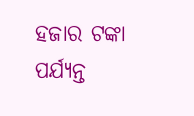ହଜାର ଟଙ୍କା ପର୍ଯ୍ୟନ୍ତ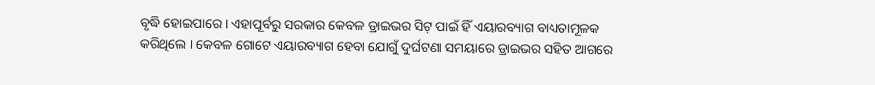ବୃଦ୍ଧି ହୋଇପାରେ । ଏହାପୂର୍ବରୁ ସରକାର କେବଳ ଡ୍ରାଇଭର ସିଟ୍ ପାଇଁ ହିଁ ଏୟାରବ୍ୟାଗ ବାଧ୍ୟତାମୂଳକ କରିଥିଲେ । କେବଳ ଗୋଟେ ଏୟାରବ୍ୟାଗ ହେବା ଯୋଗୁଁ ଦୁର୍ଘଟଣା ସମୟାରେ ଡ୍ରାଇଭର ସହିତ ଆଗରେ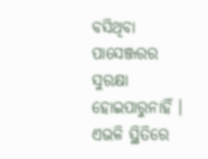ବସିଥିବା ପାସେଞ୍ଜରର ସୁରକ୍ଷା ହୋଇପାରୁନାହିଁ । ଏଭଳି ସ୍ଥିତିରେ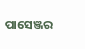ପାସେଞ୍ଜର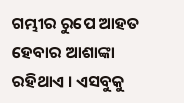ଗମ୍ଭୀର ରୁପେ ଆହତ ହେବାର ଆଶାଙ୍କା ରହିଥାଏ । ଏସବୁକୁ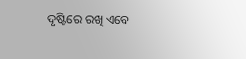ଦୃଷ୍ଟିରେ ରଖି ଏବେ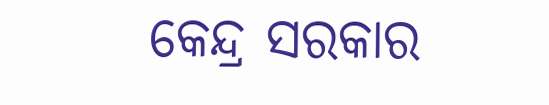କେନ୍ଦ୍ର ସରକାର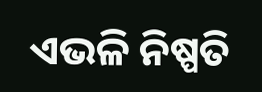ଏଭଳି ନିଷ୍ପତି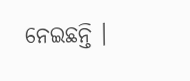ନେଇଛନ୍ତି ।